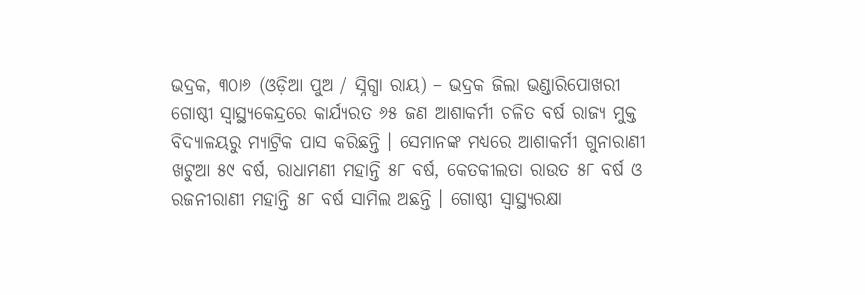ଭଦ୍ରକ, ୩୦ା୬ (ଓଡ଼ିଆ ପୁଅ / ସ୍ନିଗ୍ଧା ରାୟ) – ଭଦ୍ରକ ଜିଲା ଭଣ୍ଡାରିପୋଖରୀ ଗୋଷ୍ଠୀ ସ୍ୱାସ୍ଥ୍ୟକେନ୍ଦ୍ରରେ କାର୍ଯ୍ୟରତ ୬୫ ଜଣ ଆଶାକର୍ମୀ ଚଳିତ ବର୍ଷ ରାଜ୍ୟ ମୁକ୍ତ ବିଦ୍ୟାଳୟରୁ ମ୍ୟାଟ୍ରିକ ପାସ କରିଛନ୍ତି । ସେମାନଙ୍କ ମଧ୍ୟରେ ଆଶାକର୍ମୀ ଗୁନାରାଣୀ ଖଟୁଆ ୫୯ ବର୍ଷ, ରାଧାମଣୀ ମହାନ୍ତି ୫୮ ବର୍ଷ, କେତକୀଲତା ରାଉତ ୫୮ ବର୍ଷ ଓ ରଜନୀରାଣୀ ମହାନ୍ତି ୫୮ ବର୍ଷ ସାମିଲ ଅଛନ୍ତି । ଗୋଷ୍ଠୀ ସ୍ୱାସ୍ଥ୍ୟରକ୍ଷା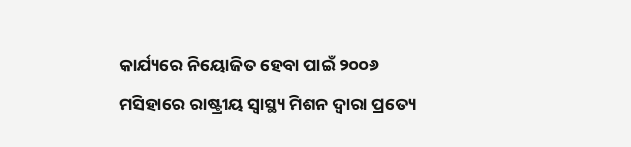କାର୍ଯ୍ୟରେ ନିୟୋଜିତ ହେବା ପାଇଁ ୨୦୦୬ ମସିହାରେ ରାଷ୍ଟ୍ରୀୟ ସ୍ୱାସ୍ଥ୍ୟ ମିଶନ ଦ୍ୱାରା ପ୍ରତ୍ୟେ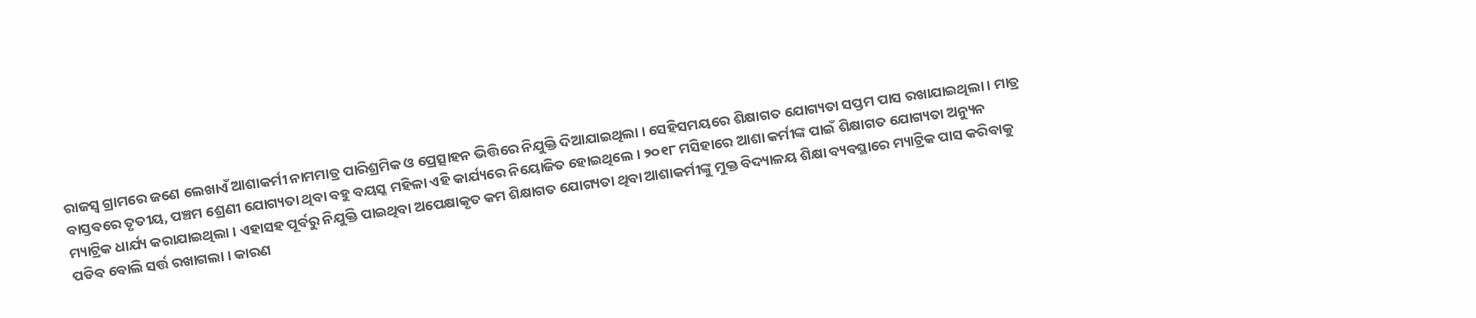ରାଜସ୍ୱ ଗ୍ରାମରେ ଜଣେ ଲେଖାଏଁ ଆଶାକର୍ମୀ ନାମମାତ୍ର ପାରିଶ୍ରମିକ ଓ ପ୍ରେତ୍ସାହନ ଭିତ୍ତିରେ ନିଯୁକ୍ତି ଦିଆଯାଇଥିଲା । ସେହିସମୟରେ ଶିକ୍ଷାଗତ ଯୋଗ୍ୟତା ସପ୍ତମ ପାସ ରଖାଯାଇଥିଲା । ମାତ୍ର ବାସ୍ତବରେ ତୃତୀୟ, ପଞ୍ଚମ ଶ୍ରେଣୀ ଯୋଗ୍ୟତା ଥିବା ବହୁ ବୟସ୍କ ମହିଳା ଏହି କାର୍ଯ୍ୟରେ ନିୟୋଜିତ ହୋଇଥିଲେ । ୨୦୧୮ ମସିହାରେ ଆଶା କର୍ମୀଙ୍କ ପାଇଁ ଶିକ୍ଷାଗତ ଯୋଗ୍ୟତା ଅନ୍ୟୁନ ମ୍ୟାଟ୍ରିକ ଧାର୍ଯ୍ୟ କରାଯାଇଥିଲା । ଏହାସହ ପୂର୍ବରୁ ନିଯୁକ୍ତି ପାଇଥିବା ଅପେକ୍ଷାକୃତ କମ ଶିକ୍ଷାଗତ ଯୋଗ୍ୟତା ଥିବା ଆଶାକର୍ମୀଙ୍କୁ ମୁକ୍ତ ବିଦ୍ୟାଳୟ ଶିକ୍ଷା ବ୍ୟବସ୍ଥାରେ ମ୍ୟାଟ୍ରିକ ପାସ କରିବାକୁ ପଡିବ ବୋଲି ସର୍ତ୍ତ ରଖାଗଲା । କାରଣ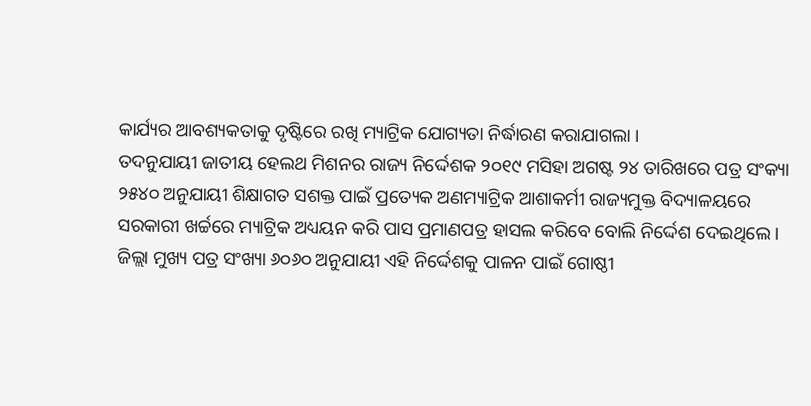କାର୍ଯ୍ୟର ଆବଶ୍ୟକତାକୁ ଦୃଷ୍ଟିରେ ରଖି ମ୍ୟାଟ୍ରିକ ଯୋଗ୍ୟତା ନିର୍ଦ୍ଧାରଣ କରାଯାଗଲା ।
ତଦନୁଯାୟୀ ଜାତୀୟ ହେଲଥ ମିଶନର ରାଜ୍ୟ ନିର୍ଦ୍ଦେଶକ ୨୦୧୯ ମସିହା ଅଗଷ୍ଟ ୨୪ ତାରିଖରେ ପତ୍ର ସଂକ୍ୟା ୨୫୪୦ ଅନୁଯାୟୀ ଶିକ୍ଷାଗତ ସଶକ୍ତ ପାଇଁ ପ୍ରତ୍ୟେକ ଅଣମ୍ୟାଟ୍ରିକ ଆଶାକର୍ମୀ ରାଜ୍ୟମୁକ୍ତ ବିଦ୍ୟାଳୟରେ ସରକାରୀ ଖର୍ଚ୍ଚରେ ମ୍ୟାଟ୍ରିକ ଅଧ୍ୟୟନ କରି ପାସ ପ୍ରମାଣପତ୍ର ହାସଲ କରିବେ ବୋଲି ନିର୍ଦ୍ଦେଶ ଦେଇଥିଲେ । ଜିଲ୍ଲା ମୁଖ୍ୟ ପତ୍ର ସଂଖ୍ୟା ୬୦୬୦ ଅନୁଯାୟୀ ଏହି ନିର୍ଦ୍ଦେଶକୁ ପାଳନ ପାଇଁ ଗୋଷ୍ଠୀ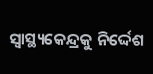ସ୍ୱାସ୍ଥ୍ୟକେନ୍ଦ୍ରକୁ ନିର୍ଦ୍ଦେଶ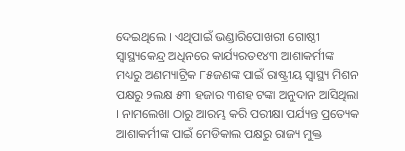ଦେଇଥିଲେ । ଏଥିପାଇଁ ଭଣ୍ଡାରିପୋଖରୀ ଗୋଷ୍ଠୀ ସ୍ୱାସ୍ଥ୍ୟକେନ୍ଦ୍ର ଅଧିନରେ କାର୍ଯ୍ୟରତ୧୪୩ ଆଶାକର୍ମୀଙ୍କ ମଧ୍ୟରୁ ଅଣମ୍ୟାଟ୍ରିକ ୮୫ଜଣଙ୍କ ପାଇଁ ରାଷ୍ଟ୍ରୀୟ ସ୍ୱାସ୍ଥ୍ୟ ମିଶନ ପକ୍ଷରୁ ୨ଲକ୍ଷ ୫୩ ହଜାର ୩ଶହ ଟଙ୍କା ଅନୁଦାନ ଆସିଥିଲା । ନାମଲେଖା ଠାରୁ ଆରମ୍ଭ କରି ପରୀକ୍ଷା ପର୍ଯ୍ୟନ୍ତ ପ୍ରତ୍ୟେକ ଆଶାକର୍ମୀଙ୍କ ପାଇଁ ମେଡିକାଲ ପକ୍ଷରୁ ରାଜ୍ୟ ମୁକ୍ତ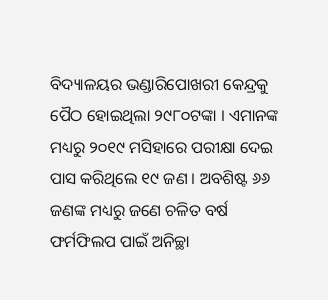ବିଦ୍ୟାଳୟର ଭଣ୍ଡାରିପୋଖରୀ କେନ୍ଦ୍ରକୁ ପୈଠ ହୋଇଥିଲା ୨୯୮୦ଟଙ୍କା । ଏମାନଙ୍କ ମଧ୍ୟରୁ ୨୦୧୯ ମସିହାରେ ପରୀକ୍ଷା ଦେଇ ପାସ କରିଥିଲେ ୧୯ ଜଣ । ଅବଶିଷ୍ଟ ୬୬ ଜଣଙ୍କ ମଧ୍ୟରୁ ଜଣେ ଚଳିତ ବର୍ଷ ଫର୍ମଫିଲପ ପାଇଁ ଅନିଚ୍ଛା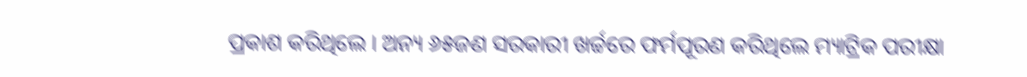ପ୍ରକାଶ କରିଥିଲେ । ଅନ୍ୟ ୬୫ଜଣ ସରକାରୀ ଖର୍ଚ୍ଚରେ ଫର୍ମପୂରଣ କରିଥିଲେ ମ୍ୟାଟ୍ରିକ ପରୀକ୍ଷା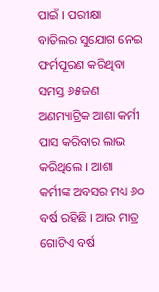ପାଇଁ । ପରୀକ୍ଷା ବାତିଲର ସୁଯୋଗ ନେଇ ଫର୍ମପୂରଣ କରିଥିବା ସମସ୍ତ ୬୫ଜଣ ଅଣମ୍ୟାଟ୍ରିକ ଆଶା କର୍ମୀ ପାସ କରିବାର ଲାଭ କରିଥିଲେ । ଆଶା କର୍ମୀଙ୍କ ଅବସର ମଧ୍ୟ ୬୦ ବର୍ଷ ରହିଛି । ଆଉ ମାତ୍ର ଗୋଟିଏ ବର୍ଷ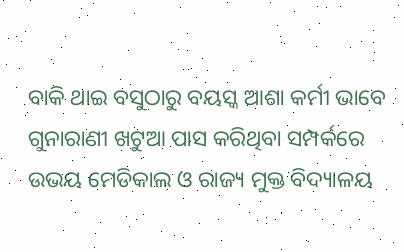ବାକି ଥାଇ ବସୁଠାରୁ ବୟସ୍କ ଆଶା କର୍ମୀ ଭାବେ ଗୁନାରାଣୀ ଖଟୁଆ ପାସ କରିଥିବା ସମ୍ପର୍କରେ ଉଭୟ ମେଡିକାଲ ଓ ରାଜ୍ୟ ମୁକ୍ତ ବିଦ୍ୟାଳୟ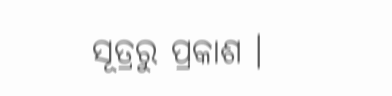ସୂତ୍ରରୁ ପ୍ରକାଶ ।